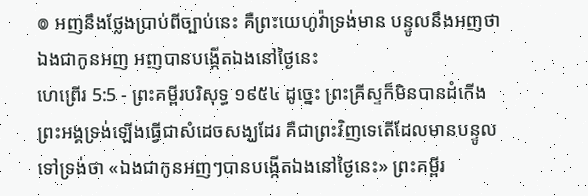៙ អញនឹងថ្លែងប្រាប់ពីច្បាប់នេះ គឺព្រះយេហូវ៉ាទ្រង់មាន បន្ទូលនឹងអញថា ឯងជាកូនអញ អញបានបង្កើតឯងនៅថ្ងៃនេះ
ហេព្រើរ 5:5 - ព្រះគម្ពីរបរិសុទ្ធ ១៩៥៤ ដូច្នេះ ព្រះគ្រីស្ទក៏មិនបានដំកើងព្រះអង្គទ្រង់ឡើងធ្វើជាសំដេចសង្ឃដែរ គឺជាព្រះវិញទេតើដែលមានបន្ទូលទៅទ្រង់ថា «ឯងជាកូនអញៗបានបង្កើតឯងនៅថ្ងៃនេះ» ព្រះគម្ពីរ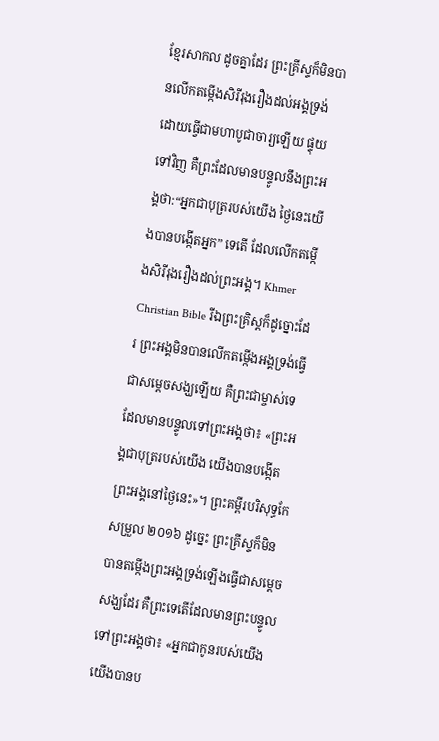ខ្មែរសាកល ដូចគ្នាដែរ ព្រះគ្រីស្ទក៏មិនបានលើកតម្កើងសិរីរុងរឿងដល់អង្គទ្រង់ដោយធ្វើជាមហាបូជាចារ្យឡើយ ផ្ទុយទៅវិញ គឺព្រះដែលមានបន្ទូលនឹងព្រះអង្គថា:“អ្នកជាបុត្ររបស់យើង ថ្ងៃនេះយើងបានបង្កើតអ្នក” ទេតើ ដែលលើកតម្កើងសិរីរុងរឿងដល់ព្រះអង្គ។ Khmer Christian Bible រីឯព្រះគ្រិស្ដក៏ដូច្នោះដែរ ព្រះអង្គមិនបានលើកតម្កើងអង្គទ្រង់ធ្វើជាសម្ដេចសង្ឃឡើយ គឺព្រះជាម្ចាស់ទេដែលមានបន្ទូលទៅព្រះអង្គថា៖ «ព្រះអង្គជាបុត្ររបស់យើង យើងបានបង្កើតព្រះអង្គនៅថ្ងៃនេះ»។ ព្រះគម្ពីរបរិសុទ្ធកែសម្រួល ២០១៦ ដូច្នេះ ព្រះគ្រីស្ទក៏មិនបានតម្កើងព្រះអង្គទ្រង់ឡើងធ្វើជាសម្តេចសង្ឃដែរ គឺព្រះទេតើដែលមានព្រះបន្ទូលទៅព្រះអង្គថា៖ «អ្នកជាកូនរបស់យើង យើងបានប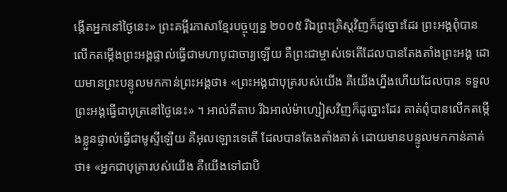ង្កើតអ្នកនៅថ្ងៃនេះ» ព្រះគម្ពីរភាសាខ្មែរបច្ចុប្បន្ន ២០០៥ រីឯព្រះគ្រិស្តវិញក៏ដូច្នោះដែរ ព្រះអង្គពុំបានលើកតម្កើងព្រះអង្គផ្ទាល់ធ្វើជាមហាបូជាចារ្យឡើយ គឺព្រះជាម្ចាស់ទេតើដែលបានតែងតាំងព្រះអង្គ ដោយមានព្រះបន្ទូលមកកាន់ព្រះអង្គថា៖ «ព្រះអង្គជាបុត្ររបស់យើង គឺយើងហ្នឹងហើយដែលបាន ទទួលព្រះអង្គធ្វើជាបុត្រនៅថ្ងៃនេះ» ។ អាល់គីតាប រីឯអាល់ម៉ាហ្សៀសវិញក៏ដូច្នោះដែរ គាត់ពុំបានលើកតម្កើងខ្លួនផ្ទាល់ធ្វើជាមូស្ទីឡើយ គឺអុលឡោះទេតើ ដែលបានតែងតាំងគាត់ ដោយមានបន្ទូលមកកាន់គាត់ថា៖ «អ្នកជាបុត្រារបស់យើង គឺយើងទៅជាបិ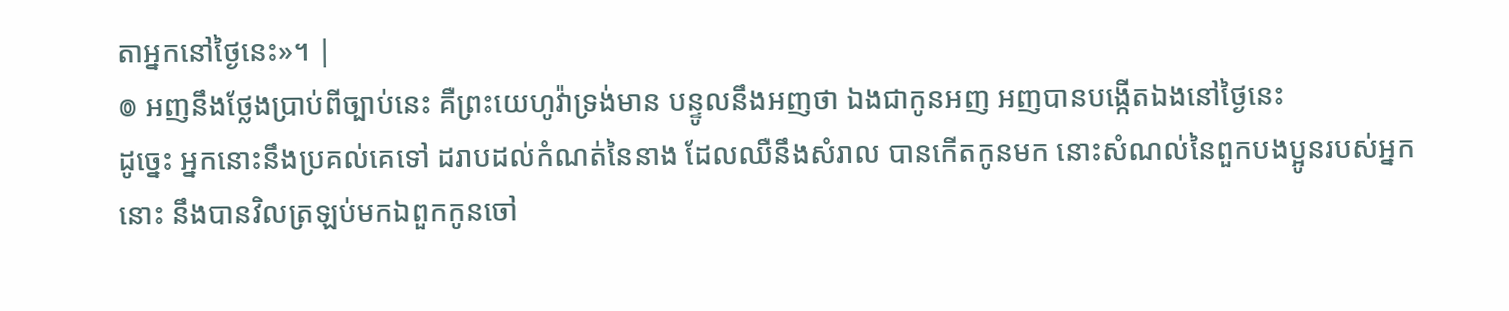តាអ្នកនៅថ្ងៃនេះ»។ |
៙ អញនឹងថ្លែងប្រាប់ពីច្បាប់នេះ គឺព្រះយេហូវ៉ាទ្រង់មាន បន្ទូលនឹងអញថា ឯងជាកូនអញ អញបានបង្កើតឯងនៅថ្ងៃនេះ
ដូច្នេះ អ្នកនោះនឹងប្រគល់គេទៅ ដរាបដល់កំណត់នៃនាង ដែលឈឺនឹងសំរាល បានកើតកូនមក នោះសំណល់នៃពួកបងប្អូនរបស់អ្នកនោះ នឹងបានវិលត្រឡប់មកឯពួកកូនចៅ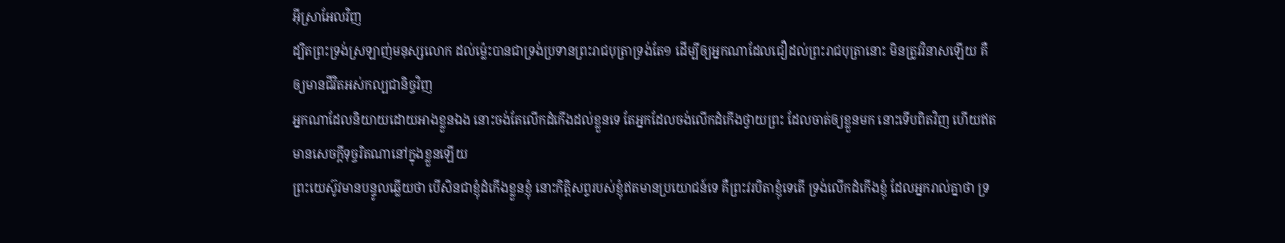អ៊ីស្រាអែលវិញ
ដ្បិតព្រះទ្រង់ស្រឡាញ់មនុស្សលោក ដល់ម៉្លេះបានជាទ្រង់ប្រទានព្រះរាជបុត្រាទ្រង់តែ១ ដើម្បីឲ្យអ្នកណាដែលជឿដល់ព្រះរាជបុត្រានោះ មិនត្រូវវិនាសឡើយ គឺឲ្យមានជីវិតអស់កល្បជានិច្ចវិញ
អ្នកណាដែលនិយាយដោយអាងខ្លួនឯង នោះចង់តែលើកដំកើងដល់ខ្លួនទេ តែអ្នកដែលចង់លើកដំកើងថ្វាយព្រះ ដែលចាត់ឲ្យខ្លួនមក នោះទើបពិតវិញ ហើយឥតមានសេចក្ដីទុច្ចរិតណានៅក្នុងខ្លួនឡើយ
ព្រះយេស៊ូវមានបន្ទូលឆ្លើយថា បើសិនជាខ្ញុំដំកើងខ្លួនខ្ញុំ នោះកិត្តិសព្ទរបស់ខ្ញុំឥតមានប្រយោជន៍ទេ គឺព្រះវរបិតាខ្ញុំទេតើ ទ្រង់លើកដំកើងខ្ញុំ ដែលអ្នករាល់គ្នាថា ទ្រ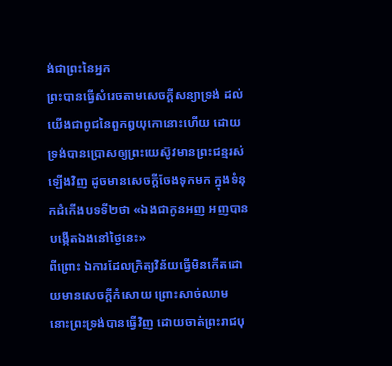ង់ជាព្រះនៃអ្នក
ព្រះបានធ្វើសំរេចតាមសេចក្ដីសន្យាទ្រង់ ដល់យើងជាពូជនៃពួកឰយុកោនោះហើយ ដោយទ្រង់បានប្រោសឲ្យព្រះយេស៊ូវមានព្រះជន្មរស់ឡើងវិញ ដូចមានសេចក្ដីចែងទុកមក ក្នុងទំនុកដំកើងបទទី២ថា «ឯងជាកូនអញ អញបានបង្កើតឯងនៅថ្ងៃនេះ»
ពីព្រោះ ឯការដែលក្រិត្យវិន័យធ្វើមិនកើតដោយមានសេចក្ដីកំសោយ ព្រោះសាច់ឈាម នោះព្រះទ្រង់បានធ្វើវិញ ដោយចាត់ព្រះរាជបុ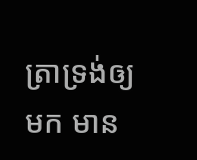ត្រាទ្រង់ឲ្យមក មាន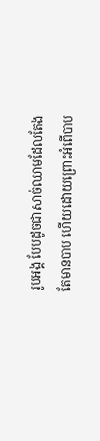រូបអង្គ បែបដូចជាសាច់ឈាមដែលតែងតែមានបាប ហើយដោយព្រោះអំពើបាប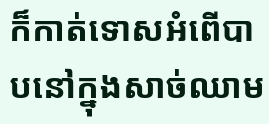ក៏កាត់ទោសអំពើបាបនៅក្នុងសាច់ឈាម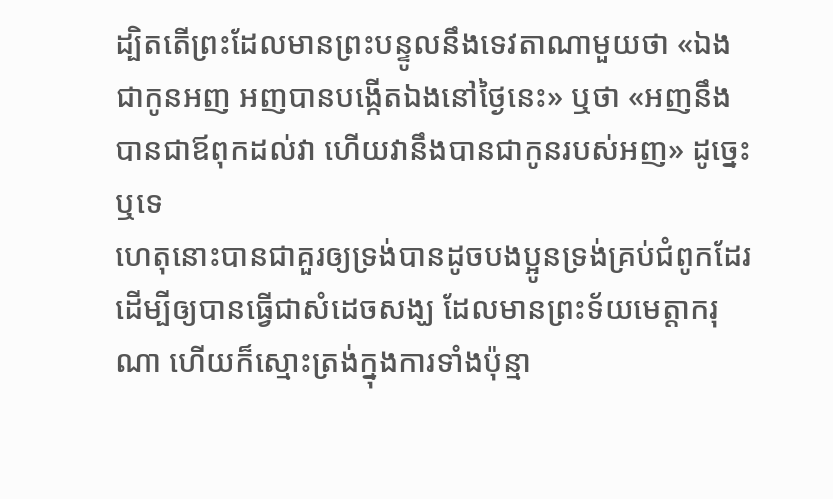ដ្បិតតើព្រះដែលមានព្រះបន្ទូលនឹងទេវតាណាមួយថា «ឯងជាកូនអញ អញបានបង្កើតឯងនៅថ្ងៃនេះ» ឬថា «អញនឹងបានជាឪពុកដល់វា ហើយវានឹងបានជាកូនរបស់អញ» ដូច្នេះឬទេ
ហេតុនោះបានជាគួរឲ្យទ្រង់បានដូចបងប្អូនទ្រង់គ្រប់ជំពូកដែរ ដើម្បីឲ្យបានធ្វើជាសំដេចសង្ឃ ដែលមានព្រះទ័យមេត្តាករុណា ហើយក៏ស្មោះត្រង់ក្នុងការទាំងប៉ុន្មា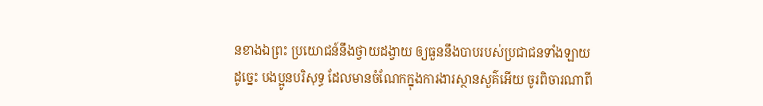នខាងឯព្រះ ប្រយោជន៍នឹងថ្វាយដង្វាយ ឲ្យធួននឹងបាបរបស់ប្រជាជនទាំងឡាយ
ដូច្នេះ បងប្អូនបរិសុទ្ធ ដែលមានចំណែកក្នុងការងារស្ថានសួគ៌អើយ ចូរពិចារណាពី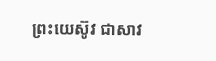ព្រះយេស៊ូវ ជាសាវ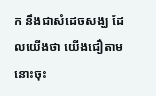ក នឹងជាសំដេចសង្ឃ ដែលយើងថា យើងជឿតាមនោះចុះ